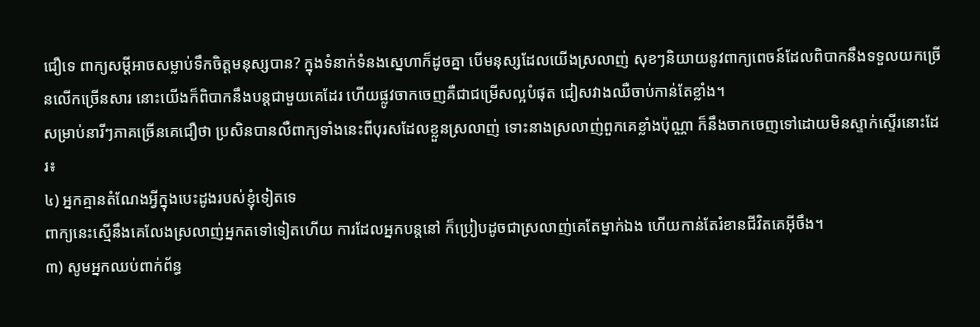ជឿទេ ពាក្យសម្តីអាចសម្លាប់ទឹកចិត្តមនុស្សបាន? ក្នុងទំនាក់ទំនងស្នេហាក៏ដូចគ្នា បើមនុស្សដែលយើងស្រលាញ់ សុខៗនិយាយនូវពាក្យពេចន៍ដែលពិបាកនឹងទទួលយកច្រើនលើកច្រើនសារ នោះយើងក៏ពិបាកនឹងបន្តជាមួយគេដែរ ហើយផ្លូវចាកចេញគឺជាជម្រើសល្អបំផុត ជៀសវាងឈឺចាប់កាន់តែខ្លាំង។
សម្រាប់នារីៗភាគច្រើនគេជឿថា ប្រសិនបានលឺពាក្យទាំងនេះពីបុរសដែលខ្លួនស្រលាញ់ ទោះនាងស្រលាញ់ពួកគេខ្លាំងប៉ុណ្ណា ក៏នឹងចាកចេញទៅដោយមិនស្ទាក់ស្ទើរនោះដែរ៖
៤) អ្នកគ្មានតំណែងអ្វីក្នុងបេះដូងរបស់ខ្ញុំទៀតទេ
ពាក្យនេះស្មើនឹងគេលែងស្រលាញ់អ្នកតទៅទៀតហើយ ការដែលអ្នកបន្តនៅ ក៏ប្រៀបដូចជាស្រលាញ់គេតែម្នាក់ឯង ហើយកាន់តែរំខានជីវិតគេអ៊ីចឹង។
៣) សូមអ្នកឈប់ពាក់ព័ន្ធ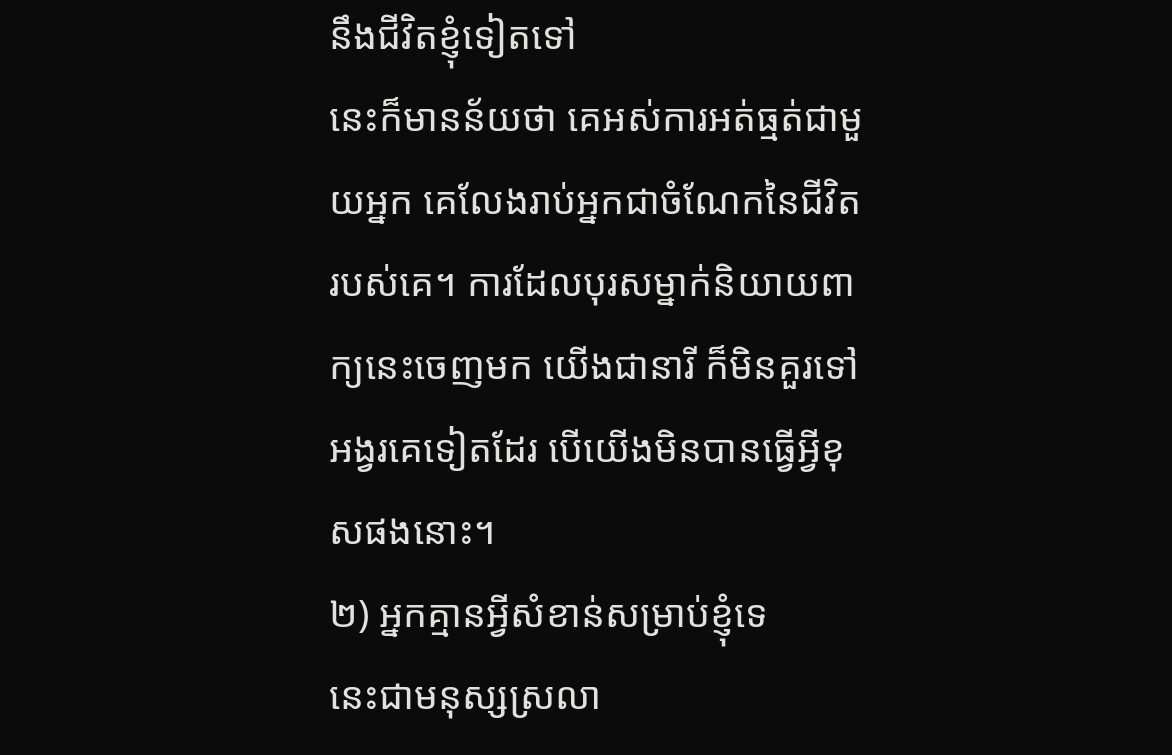នឹងជីវិតខ្ញុំទៀតទៅ
នេះក៏មានន័យថា គេអស់ការអត់ធ្មត់ជាមួយអ្នក គេលែងរាប់អ្នកជាចំណែកនៃជីវិតរបស់គេ។ ការដែលបុរសម្នាក់និយាយពាក្យនេះចេញមក យើងជានារី ក៏មិនគួរទៅអង្វរគេទៀតដែរ បើយើងមិនបានធ្វើអ្វីខុសផងនោះ។
២) អ្នកគ្មានអ្វីសំខាន់សម្រាប់ខ្ញុំទេ
នេះជាមនុស្សស្រលា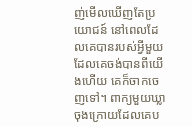ញ់មើលឃើញតែប្រយោជន៍ នៅពេលដែលគេបានរបស់អ្វីមួយដែលគេចង់បានពីយើងហើយ គេក៏ចាកចេញទៅ។ ពាក្យមួយឃ្លាចុងក្រោយដែលគេប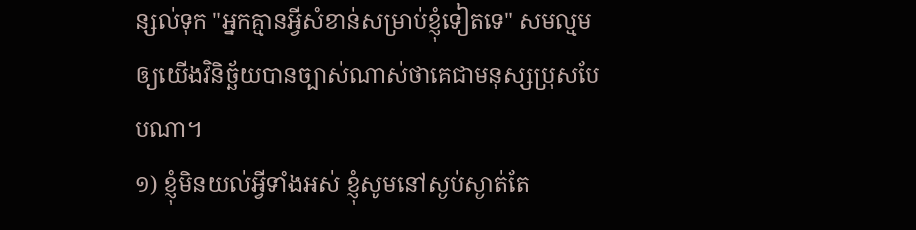ន្សល់ទុក "អ្នកគ្មានអ្វីសំខាន់សម្រាប់ខ្ញុំទៀតទេ" សមល្មមឲ្យយើងវិនិច្ឆ័យបានច្បាស់ណាស់ថាគេជាមនុស្សប្រុសបែបណា។
១) ខ្ញុំមិនយល់អ្វីទាំងអស់ ខ្ញុំសូមនៅស្ងប់ស្ងាត់តែ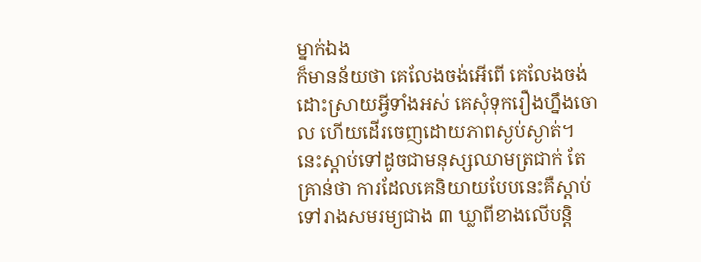ម្នាក់ឯង
ក៏មានន័យថា គេលែងចង់អើពើ គេលែងចង់ដោះស្រាយអ្វីទាំងអស់ គេសុំទុករឿងហ្នឹងចោល ហើយដើរចេញដោយភាពស្ងប់ស្ងាត់។ នេះស្តាប់ទៅដូចជាមនុស្សឈាមត្រជាក់ តែគ្រាន់ថា ការដែលគេនិយាយបែបនេះគឺស្តាប់ទៅរាងសមរម្យជាង ៣ ឃ្លាពីខាងលើបន្តិ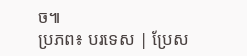ច៕
ប្រភព៖ បរទេស | ប្រែស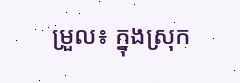ម្រួល៖ ក្នុងស្រុក